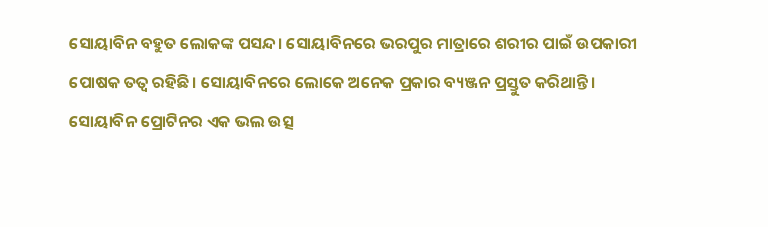ସୋୟାବିନ ବହୁତ ଲୋକଙ୍କ ପସନ୍ଦ। ସୋୟାବିନରେ ଭରପୁର ମାତ୍ରାରେ ଶରୀର ପାଇଁ ଉପକାରୀ ପୋଷକ ତତ୍ଵ ରହିଛି। ସୋୟାବିନରେ ଲୋକେ ଅନେକ ପ୍ରକାର ବ୍ୟଞ୍ଜନ ପ୍ରସ୍ତୁତ କରିଥାନ୍ତି। ସୋୟାବିନ ପ୍ରୋଟିନର ଏକ ଭଲ ଉତ୍ସ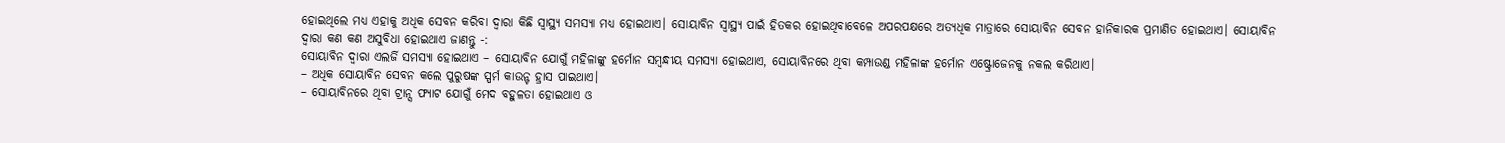ହୋଇଥିଲେ ମଧ୍ୟ ଏହାକୁ ଅଧିକ ସେବନ କରିବା ଦ୍ୱାରା କିଛି ସ୍ୱାସ୍ଥ୍ୟ ସମସ୍ୟା ମଧ୍ୟ ହୋଇଥାଏ। ସୋୟାବିନ ସ୍ୱାସ୍ଥ୍ୟ ପାଇଁ ହିତକର ହୋଇଥିବାବେଳେ ଅପରପକ୍ଷରେ ଅତ୍ୟଧିକ ମାତ୍ରାରେ ସୋୟାବିନ ସେବନ ହାନିକାରକ ପ୍ରମାଣିତ ହୋଇଥାଏ। ସୋୟାବିନ ଦ୍ୱାରା କଣ କଣ ଅସୁବିଧା ହୋଇଥାଏ ଜାଣନ୍ତୁ -:
ସୋୟାବିନ ଦ୍ୱାରା ଏଲର୍ଜି ସମସ୍ୟା ହୋଇଥାଏ – ସୋୟାବିନ ଯୋଗୁଁ ମହିଳାଙ୍କୁ ହର୍ମୋନ ସମ୍ବନ୍ଧୀୟ ସମସ୍ୟା ହୋଇଥାଏ, ସୋୟାବିନରେ ଥିବା କମ୍ପାଉଣ୍ଡ ମହିଳାଙ୍କ ହର୍ମୋନ ଏଷ୍ଟ୍ରୋଜେନକୁ ନକଲ କରିଥାଏ।
– ଅଧିକ ସୋୟାବିନ ସେବନ କଲେ ପୁରୁଷଙ୍କ ସ୍ପର୍ମ କାଉନ୍ଟ ହ୍ରାସ ପାଇଥାଏ।
– ସୋୟାବିନରେ ଥିବା ଟ୍ରାନ୍ସ ଫ୍ୟାଟ ଯୋଗୁଁ ମେଦ ବହୁଳତା ହୋଇଥାଏ ଓ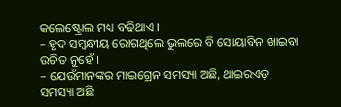କଲେଷ୍ଟ୍ରୋଲ ମଧ୍ୟ ବଢିଥାଏ ।
– ହୃଦ ସମ୍ବନ୍ଧୀୟ ରୋଗଥିଲେ ଭୁଲରେ ବି ସୋୟାବିନ ଖାଇବା ଉଚିତ ନୁହେଁ ।
– ଯେଉଁମାନଙ୍କର ମାଇଗ୍ରେନ ସମସ୍ୟା ଅଛି, ଥାଇରଏଡ଼ ସମସ୍ୟା ଅଛି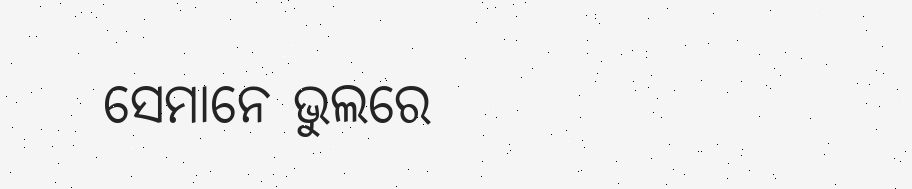ସେମାନେ ଭୁଲରେ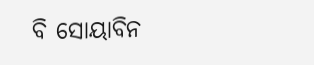ବି ସୋୟାବିନ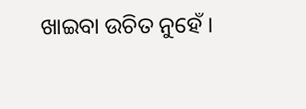ଖାଇବା ଉଚିତ ନୁହେଁ ।